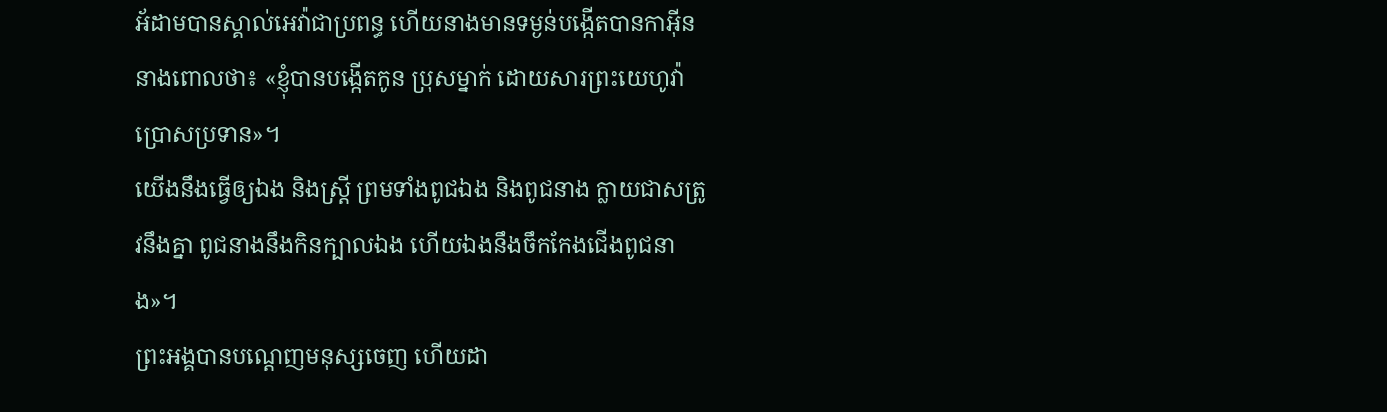អ័ដាមបានស្គាល់អេវ៉ាជាប្រពន្ធ ហើយនាងមានទម្ងន់បង្កើតបានកាអ៊ីន នាងពោលថា៖ «ខ្ញុំបានបង្កើតកូន ប្រុសម្នាក់ ដោយសារព្រះយេហូវ៉ាប្រោសប្រទាន»។
យើងនឹងធ្វើឲ្យឯង និងស្ត្រី ព្រមទាំងពូជឯង និងពូជនាង ក្លាយជាសត្រូវនឹងគ្នា ពូជនាងនឹងកិនក្បាលឯង ហើយឯងនឹងចឹកកែងជើងពូជនាង»។
ព្រះអង្គបានបណ្តេញមនុស្សចេញ ហើយដា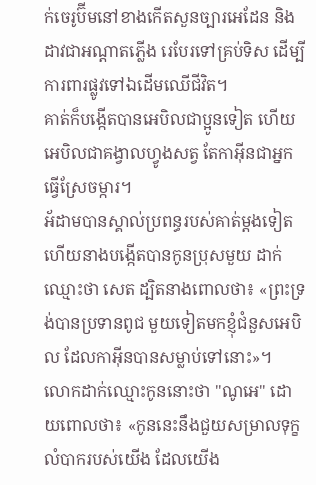ក់ចេរូប៊ីមនៅខាងកើតសួនច្បារអេដែន និងដាវជាអណ្ដាតភ្លើង រេបែរទៅគ្រប់ទិស ដើម្បីការពារផ្លូវទៅឯដើមឈើជីវិត។
គាត់ក៏បង្កើតបានអេបិលជាប្អូនទៀត ហើយអេបិលជាគង្វាលហ្វូងសត្វ តែកាអ៊ីនជាអ្នកធ្វើស្រែចម្ការ។
អ័ដាមបានស្គាល់ប្រពន្ធរបស់គាត់ម្តងទៀត ហើយនាងបង្កើតបានកូនប្រុសមួយ ដាក់ឈ្មោះថា សេត ដ្បិតនាងពោលថា៖ «ព្រះទ្រង់បានប្រទានពូជ មួយទៀតមកខ្ញុំជំនួសអេបិល ដែលកាអ៊ីនបានសម្លាប់ទៅនោះ»។
លោកដាក់ឈ្មោះកូននោះថា "ណូអេ" ដោយពោលថា៖ «កូននេះនឹងជួយសម្រាលទុក្ខលំបាករបស់យើង ដែលយើង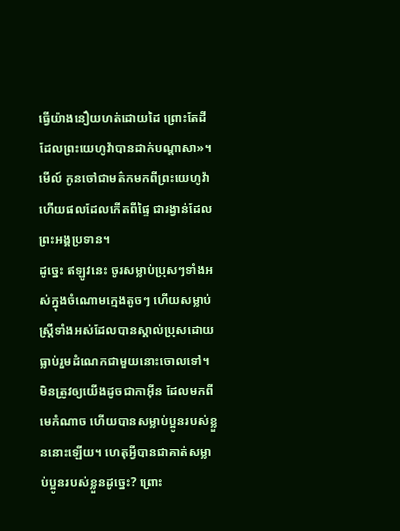ធ្វើយ៉ាងនឿយហត់ដោយដៃ ព្រោះតែដីដែលព្រះយេហូវ៉ាបានដាក់បណ្ដាសា»។
មើល៍ កូនចៅជាមត៌កមកពីព្រះយេហូវ៉ា ហើយផលដែលកើតពីផ្ទៃ ជារង្វាន់ដែលព្រះអង្គប្រទាន។
ដូច្នេះ ឥឡូវនេះ ចូរសម្លាប់ប្រុសៗទាំងអស់ក្នុងចំណោមក្មេងតូចៗ ហើយសម្លាប់ស្រី្ដទាំងអស់ដែលបានស្គាល់ប្រុសដោយធ្លាប់រួមដំណេកជាមួយនោះចោលទៅ។
មិនត្រូវឲ្យយើងដូចជាកាអ៊ីន ដែលមកពីមេកំណាច ហើយបានសម្លាប់ប្អូនរបស់ខ្លួននោះឡើយ។ ហេតុអ្វីបានជាគាត់សម្លាប់ប្អូនរបស់ខ្លួនដូច្នេះ? ព្រោះ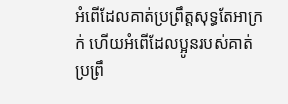អំពើដែលគាត់ប្រព្រឹត្តសុទ្ធតែអាក្រក់ ហើយអំពើដែលប្អូនរបស់គាត់ប្រព្រឹ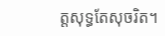ត្តសុទ្ធតែសុចរិត។